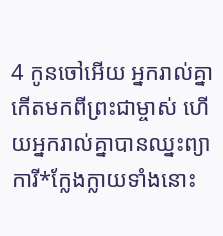4 កូនចៅអើយ អ្នករាល់គ្នាកើតមកពីព្រះជាម្ចាស់ ហើយអ្នករាល់គ្នាបានឈ្នះព្យាការី*ក្លែងក្លាយទាំងនោះ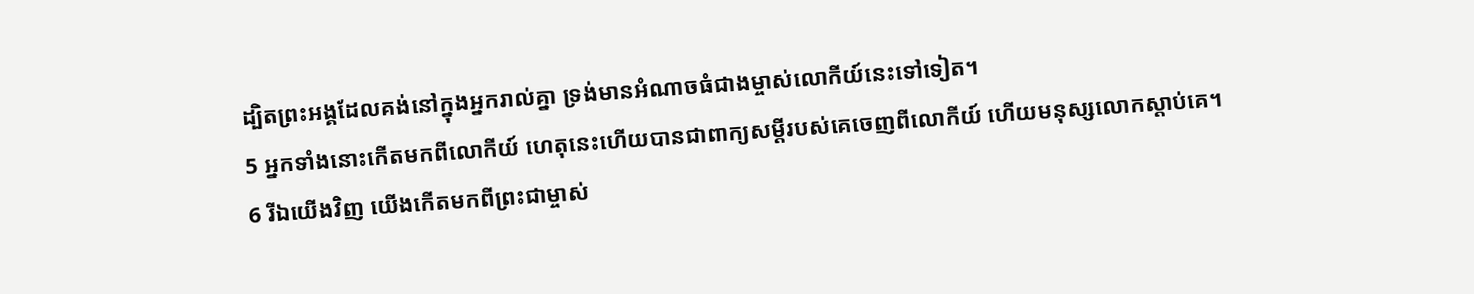ដ្បិតព្រះអង្គដែលគង់នៅក្នុងអ្នករាល់គ្នា ទ្រង់មានអំណាចធំជាងម្ចាស់លោកីយ៍នេះទៅទៀត។
5 អ្នកទាំងនោះកើតមកពីលោកីយ៍ ហេតុនេះហើយបានជាពាក្យសម្ដីរបស់គេចេញពីលោកីយ៍ ហើយមនុស្សលោកស្ដាប់គេ។
6 រីឯយើងវិញ យើងកើតមកពីព្រះជាម្ចាស់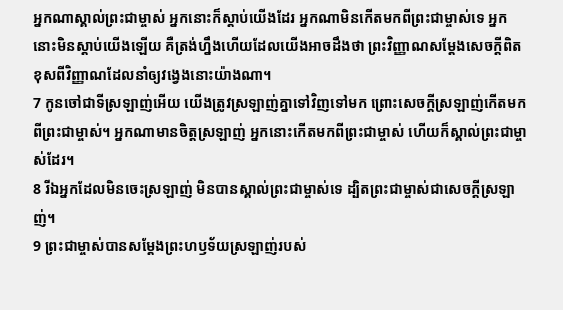អ្នកណាស្គាល់ព្រះជាម្ចាស់ អ្នកនោះក៏ស្ដាប់យើងដែរ អ្នកណាមិនកើតមកពីព្រះជាម្ចាស់ទេ អ្នកនោះមិនស្ដាប់យើងឡើយ គឺត្រង់ហ្នឹងហើយដែលយើងអាចដឹងថា ព្រះវិញ្ញាណសម្តែងសេចក្ដីពិត ខុសពីវិញ្ញាណដែលនាំឲ្យវង្វេងនោះយ៉ាងណា។
7 កូនចៅជាទីស្រឡាញ់អើយ យើងត្រូវស្រឡាញ់គ្នាទៅវិញទៅមក ព្រោះសេចក្ដីស្រឡាញ់កើតមកពីព្រះជាម្ចាស់។ អ្នកណាមានចិត្តស្រឡាញ់ អ្នកនោះកើតមកពីព្រះជាម្ចាស់ ហើយក៏ស្គាល់ព្រះជាម្ចាស់ដែរ។
8 រីឯអ្នកដែលមិនចេះស្រឡាញ់ មិនបានស្គាល់ព្រះជាម្ចាស់ទេ ដ្បិតព្រះជាម្ចាស់ជាសេចក្ដីស្រឡាញ់។
9 ព្រះជាម្ចាស់បានសម្តែងព្រះហឫទ័យស្រឡាញ់របស់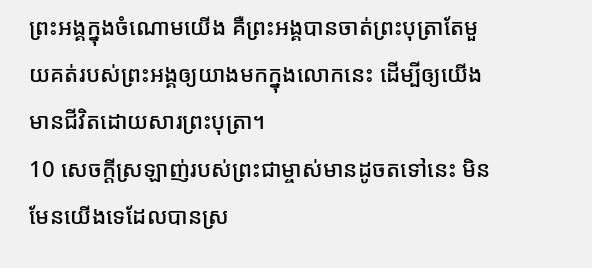ព្រះអង្គក្នុងចំណោមយើង គឺព្រះអង្គបានចាត់ព្រះបុត្រាតែមួយគត់របស់ព្រះអង្គឲ្យយាងមកក្នុងលោកនេះ ដើម្បីឲ្យយើងមានជីវិតដោយសារព្រះបុត្រា។
10 សេចក្ដីស្រឡាញ់របស់ព្រះជាម្ចាស់មានដូចតទៅនេះ មិនមែនយើងទេដែលបានស្រ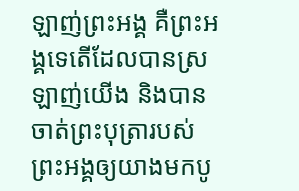ឡាញ់ព្រះអង្គ គឺព្រះអង្គទេតើដែលបានស្រឡាញ់យើង និងបានចាត់ព្រះបុត្រារបស់ព្រះអង្គឲ្យយាងមកបូ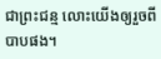ជាព្រះជន្ម លោះយើងឲ្យរួចពីបាបផង។